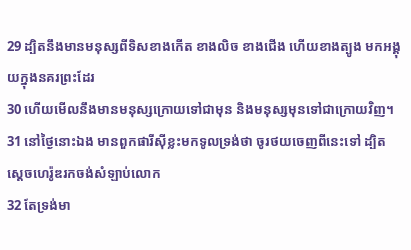29 ដ្បិតនឹងមានមនុស្សពីទិសខាងកើត ខាងលិច ខាងជើង ហើយខាងត្បូង មកអង្គុយក្នុងនគរព្រះដែរ
30 ហើយមើលនឹងមានមនុស្សក្រោយទៅជាមុន និងមនុស្សមុនទៅជាក្រោយវិញ។
31 នៅថ្ងៃនោះឯង មានពួកផារីស៊ីខ្លះមកទូលទ្រង់ថា ចូរថយចេញពីនេះទៅ ដ្បិតស្តេចហេរ៉ូឌរកចង់សំឡាប់លោក
32 តែទ្រង់មា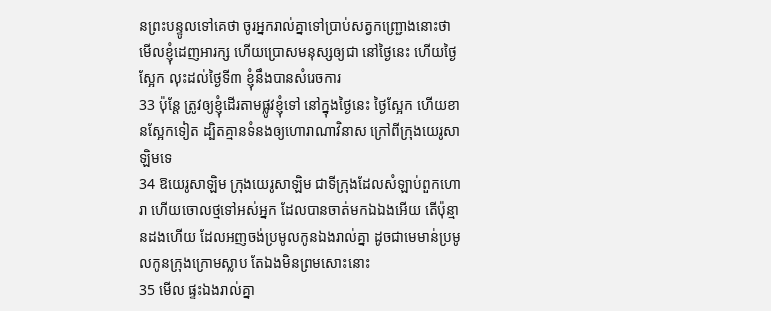នព្រះបន្ទូលទៅគេថា ចូរអ្នករាល់គ្នាទៅប្រាប់សត្វកញ្ជ្រោងនោះថា មើលខ្ញុំដេញអារក្ស ហើយប្រោសមនុស្សឲ្យជា នៅថ្ងៃនេះ ហើយថ្ងៃស្អែក លុះដល់ថ្ងៃទី៣ ខ្ញុំនឹងបានសំរេចការ
33 ប៉ុន្តែ ត្រូវឲ្យខ្ញុំដើរតាមផ្លូវខ្ញុំទៅ នៅក្នុងថ្ងៃនេះ ថ្ងៃស្អែក ហើយខានស្អែកទៀត ដ្បិតគ្មានទំនងឲ្យហោរាណាវិនាស ក្រៅពីក្រុងយេរូសាឡិមទេ
34 ឱយេរូសាឡិម ក្រុងយេរូសាឡិម ជាទីក្រុងដែលសំឡាប់ពួកហោរា ហើយចោលថ្មទៅអស់អ្នក ដែលបានចាត់មកឯឯងអើយ តើប៉ុន្មានដងហើយ ដែលអញចង់ប្រមូលកូនឯងរាល់គ្នា ដូចជាមេមាន់ប្រមូលកូនក្រុងក្រោមស្លាប តែឯងមិនព្រមសោះនោះ
35 មើល ផ្ទះឯងរាល់គ្នា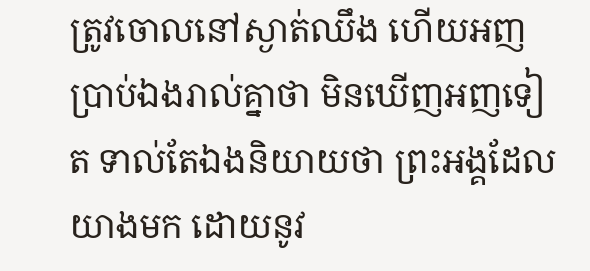ត្រូវចោលនៅស្ងាត់ឈឹង ហើយអញប្រាប់ឯងរាល់គ្នាថា មិនឃើញអញទៀត ទាល់តែឯងនិយាយថា ព្រះអង្គដែលយាងមក ដោយនូវ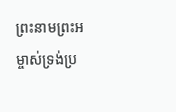ព្រះនាមព្រះអម្ចាស់ទ្រង់ប្រ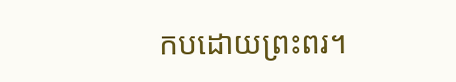កបដោយព្រះពរ។